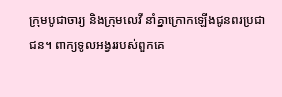ក្រុមបូជាចារ្យ និងក្រុមលេវី នាំគ្នាក្រោកឡើងជូនពរប្រជាជន។ ពាក្យទូលអង្វររបស់ពួកគេ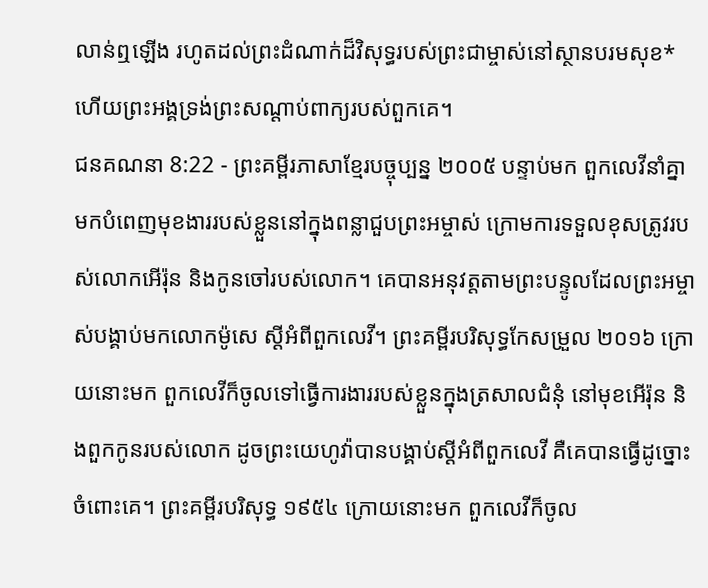លាន់ឮឡើង រហូតដល់ព្រះដំណាក់ដ៏វិសុទ្ធរបស់ព្រះជាម្ចាស់នៅស្ថានបរមសុខ* ហើយព្រះអង្គទ្រង់ព្រះសណ្ដាប់ពាក្យរបស់ពួកគេ។
ជនគណនា 8:22 - ព្រះគម្ពីរភាសាខ្មែរបច្ចុប្បន្ន ២០០៥ បន្ទាប់មក ពួកលេវីនាំគ្នាមកបំពេញមុខងាររបស់ខ្លួននៅក្នុងពន្លាជួបព្រះអម្ចាស់ ក្រោមការទទួលខុសត្រូវរបស់លោកអើរ៉ុន និងកូនចៅរបស់លោក។ គេបានអនុវត្តតាមព្រះបន្ទូលដែលព្រះអម្ចាស់បង្គាប់មកលោកម៉ូសេ ស្ដីអំពីពួកលេវី។ ព្រះគម្ពីរបរិសុទ្ធកែសម្រួល ២០១៦ ក្រោយនោះមក ពួកលេវីក៏ចូលទៅធ្វើការងាររបស់ខ្លួនក្នុងត្រសាលជំនុំ នៅមុខអើរ៉ុន និងពួកកូនរបស់លោក ដូចព្រះយេហូវ៉ាបានបង្គាប់ស្ដីអំពីពួកលេវី គឺគេបានធ្វើដូច្នោះចំពោះគេ។ ព្រះគម្ពីរបរិសុទ្ធ ១៩៥៤ ក្រោយនោះមក ពួកលេវីក៏ចូល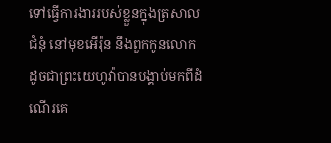ទៅធ្វើការងាររបស់ខ្លួនក្នុងត្រសាលជំនុំ នៅមុខអើរ៉ុន នឹងពួកកូនលោក ដូចជាព្រះយេហូវ៉ាបានបង្គាប់មកពីដំណើរគេ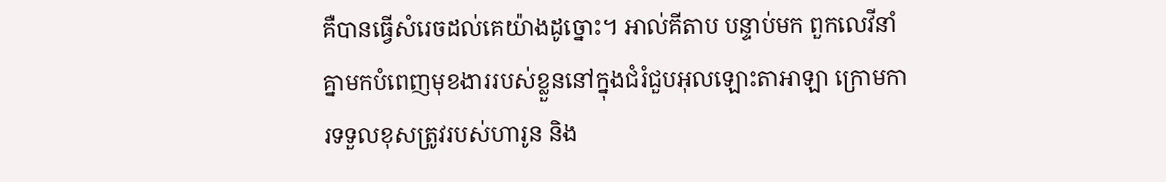គឺបានធ្វើសំរេចដល់គេយ៉ាងដូច្នោះ។ អាល់គីតាប បន្ទាប់មក ពួកលេវីនាំគ្នាមកបំពេញមុខងាររបស់ខ្លួននៅក្នុងជំរំជួបអុលឡោះតាអាឡា ក្រោមការទទួលខុសត្រូវរបស់ហារូន និង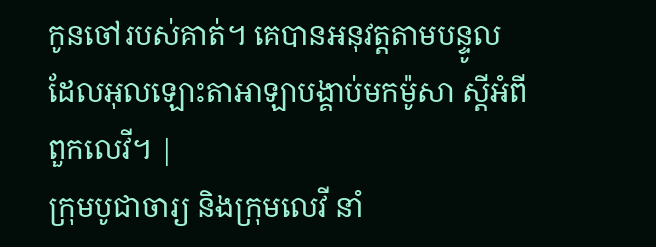កូនចៅរបស់គាត់។ គេបានអនុវត្តតាមបន្ទូលដែលអុលឡោះតាអាឡាបង្គាប់មកម៉ូសា ស្តីអំពីពួកលេវី។ |
ក្រុមបូជាចារ្យ និងក្រុមលេវី នាំ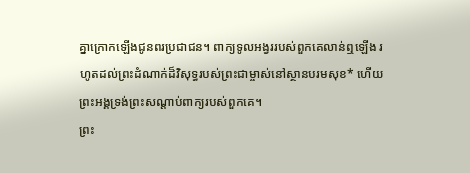គ្នាក្រោកឡើងជូនពរប្រជាជន។ ពាក្យទូលអង្វររបស់ពួកគេលាន់ឮឡើង រហូតដល់ព្រះដំណាក់ដ៏វិសុទ្ធរបស់ព្រះជាម្ចាស់នៅស្ថានបរមសុខ* ហើយព្រះអង្គទ្រង់ព្រះសណ្ដាប់ពាក្យរបស់ពួកគេ។
ព្រះ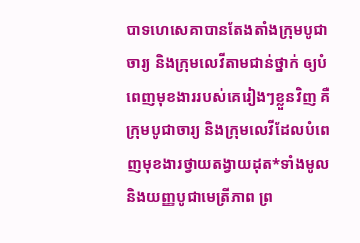បាទហេសេគាបានតែងតាំងក្រុមបូជាចារ្យ និងក្រុមលេវីតាមជាន់ថ្នាក់ ឲ្យបំពេញមុខងាររបស់គេរៀងៗខ្លួនវិញ គឺក្រុមបូជាចារ្យ និងក្រុមលេវីដែលបំពេញមុខងារថ្វាយតង្វាយដុត*ទាំងមូល និងយញ្ញបូជាមេត្រីភាព ព្រ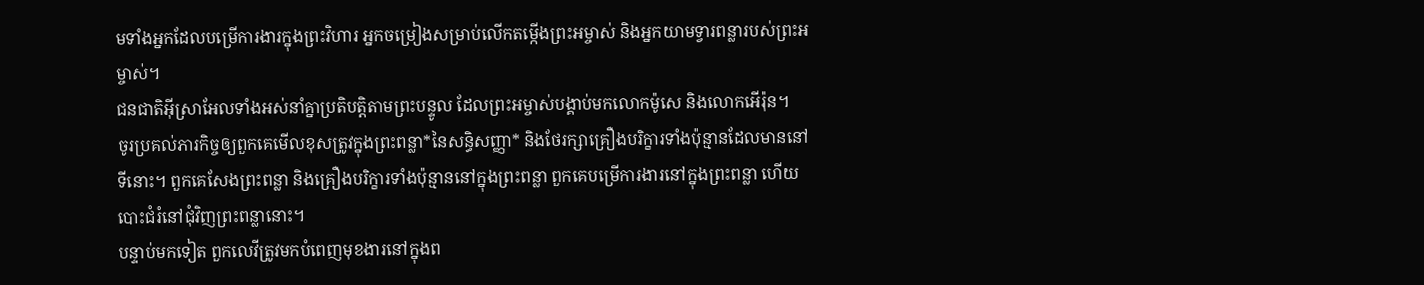មទាំងអ្នកដែលបម្រើការងារក្នុងព្រះវិហារ អ្នកចម្រៀងសម្រាប់លើកតម្កើងព្រះអម្ចាស់ និងអ្នកយាមទ្វារពន្លារបស់ព្រះអម្ចាស់។
ជនជាតិអ៊ីស្រាអែលទាំងអស់នាំគ្នាប្រតិបត្តិតាមព្រះបន្ទូល ដែលព្រះអម្ចាស់បង្គាប់មកលោកម៉ូសេ និងលោកអើរ៉ុន។
ចូរប្រគល់ភារកិច្ចឲ្យពួកគេមើលខុសត្រូវក្នុងព្រះពន្លា*នៃសន្ធិសញ្ញា* និងថែរក្សាគ្រឿងបរិក្ខារទាំងប៉ុន្មានដែលមាននៅទីនោះ។ ពួកគេសែងព្រះពន្លា និងគ្រឿងបរិក្ខារទាំងប៉ុន្មាននៅក្នុងព្រះពន្លា ពួកគេបម្រើការងារនៅក្នុងព្រះពន្លា ហើយបោះជំរំនៅជុំវិញព្រះពន្លានោះ។
បន្ទាប់មកទៀត ពួកលេវីត្រូវមកបំពេញមុខងារនៅក្នុងព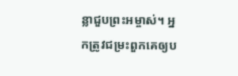ន្លាជួបព្រះអម្ចាស់។ អ្នកត្រូវជម្រះពួកគេឲ្យប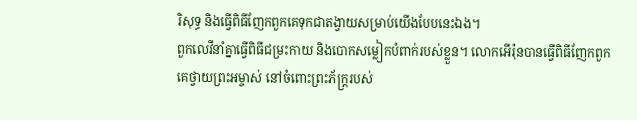រិសុទ្ធ និងធ្វើពិធីញែកពួកគេទុកជាតង្វាយសម្រាប់យើងបែបនេះឯង។
ពួកលេវីនាំគ្នាធ្វើពិធីជម្រះកាយ និងបោកសម្លៀកបំពាក់របស់ខ្លួន។ លោកអើរ៉ុនបានធ្វើពិធីញែកពួកគេថ្វាយព្រះអម្ចាស់ នៅចំពោះព្រះភ័ក្ត្ររបស់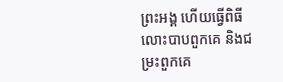ព្រះអង្គ ហើយធ្វើពិធីលោះបាបពួកគេ និងជម្រះពួកគេ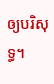ឲ្យបរិសុទ្ធ។